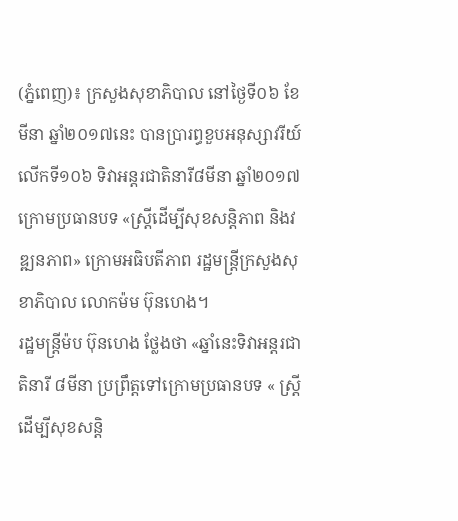(ភ្នំពេញ)៖ ក្រសួងសុខាភិបាល នៅថ្ងៃទី០៦ ខែមីនា ឆ្នាំ២០១៧នេះ បានប្រារព្ធខួបអនុស្សាវរីយ៍លើកទី១០៦ ទិវាអន្ដរជាតិនារី៨មីនា ឆ្នាំ២០១៧ ក្រោមប្រធានបទ «ស្ដ្រីដើម្បីសុខសន្ដិភាព និងវឌ្ឍនភាព» ក្រោមអធិបតីភាព រដ្ឋមន្ដ្រីក្រសួងសុខាភិបាល លោកម៉ម ប៊ុនហេង។
រដ្ឋមន្ដ្រីម៉ប ប៊ុនហេង ថ្លែងថា «ឆ្នាំនេះទិវាអន្ដរជាតិនារី ៨មីនា ប្រព្រឹត្ដទៅក្រោមប្រធានបទ « ស្ដ្រីដើម្បីសុខសន្ដិ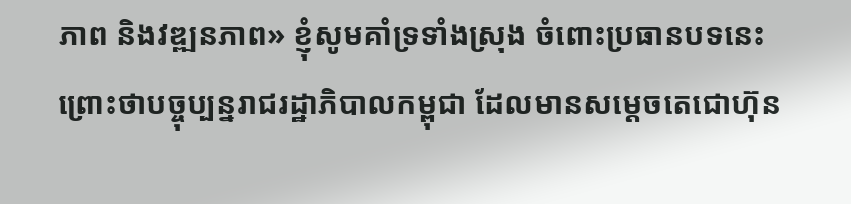ភាព និងវឌ្ឍនភាព» ខ្ញុំសូមគាំទ្រទាំងស្រុង ចំពោះប្រធានបទនេះ ព្រោះថាបច្ចុប្បន្នរាជរដ្ឋាភិបាលកម្ពុជា ដែលមានសម្ដេចតេជោហ៊ុន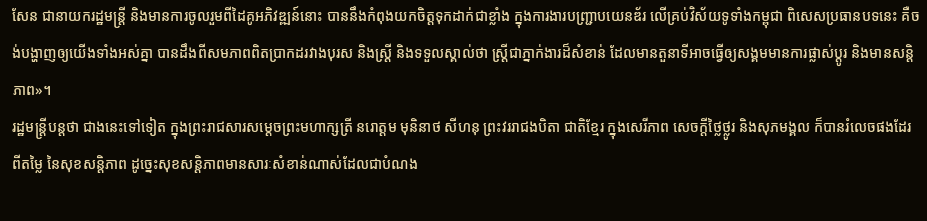សែន ជានាយករដ្ឋមន្ដ្រី និងមានការចូលរួមពីដៃគូអភិវឌ្ឍន៍នោះ បាននឹងកំពុងយកចិត្ដទុកដាក់ជាខ្លាំង ក្នុងការងារបញ្ជ្រាបយេនឌ័រ លើគ្រប់វិស័យទូទាំងកម្ពុជា ពិសេសប្រធានបទនេះ គឺចង់បង្ហាញឲ្យយើងទាំងអស់គ្នា បានដឹងពីសមភាពពិតប្រាកដរវាងបុរស និងស្ដ្រី និងទទួលស្គាល់ថា ស្ដ្រីជាភ្នាក់ងារដ៏សំខាន់ ដែលមានតួនាទីអាចធ្វើឲ្យសង្គមមានការផ្លាស់ប្ដូរ និងមានសន្ដិភាព»។
រដ្ឋមន្ដ្រីបន្ដថា ជាងនេះទៅទៀត ក្នុងព្រះរាជសារសម្ដេចព្រះមហាក្សតី្រ នរោត្ដម មុនិនាថ សីហនុ ព្រះវររាជងបិតា ជាតិខ្មែរ ក្នុងសេរីភាព សេចក្ដីថ្លៃថ្លូរ និងសុភមង្គល ក៏បានរំលេចផងដែរ ពីតម្លៃ នៃសុខសន្ដិភាព ដូច្នេះសុខសន្ដិភាពមានសារៈសំខាន់ណាស់ដែលជាបំណង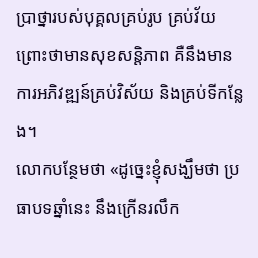ប្រាថ្នារបស់បុគ្គលគ្រប់រូប គ្រប់វ័យ ព្រោះថាមានសុខសន្ដិភាព គឺនឹងមានការអភិវឌ្ឍន៍គ្រប់វិស័យ និងគ្រប់ទីកន្លែង។
លោកបន្ថែមថា «ដូច្នេះខ្ញុំសង្ឃឹមថា ប្រធាបទឆ្នាំនេះ នឹងក្រើនរលឹក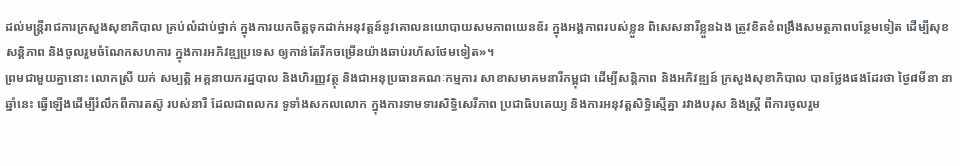ដល់មន្ដ្រីរាជការក្រសួងសុខាភិបាល គ្រប់លំដាប់ថ្នាក់ ក្នុងការយកចិត្ដទុកដាក់អនុវត្ដន៍នូវគោលនយោបាយសមភាពយេនឌ័រ ក្នុងអង្គកាពរបស់ខ្លួន ពិសេសនារីខ្លួនឯង ត្រូវខិតខំពង្រឹងសមត្ថភាពបន្ថែមទៀត ដើម្បីសុខសន្ដិភាព និងចូលរួមចំណែកសហការ ក្នុងការអភិវឌ្ឍប្រទេស ឲ្យកាន់តែរីកចម្រើនយ៉ាងឆាប់រហ័សថែមទៀត»។
ព្រមជាមួយគ្នានោះ លោកស្រី យក់ សម្បតិ្ដ អគ្គនាយករដ្ឋបាល និងហិរញ្ញវត្ថុ និងជាអនុប្រធានគណៈកម្មការ សាខាសមាគមនារីកម្ពុជា ដើម្បីសន្ដិភាព និងអភិវឌ្ឍន៍ ក្រសួងសុខាភិបាល បានថ្លែងផងដែរថា ថ្ងៃ៨មីនា នាឆ្នាំនេះ ធ្វើឡើងដើម្បីរំលឹកពីការតស៊ូ របស់នារី ដែលជាពលករ ទូទាំងសកលលោក ក្នុងការទាមទារសិទ្ធិសេរីភាព ប្រជាធិបតេយ្យ និងការអនុវត្ដសិទ្ធិស្មើគ្នា រវាងបរុស និងស្ដ្រី ពីការចូលរួម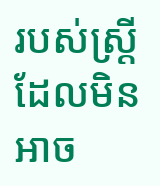របស់ស្រី្ដ ដែលមិនអាច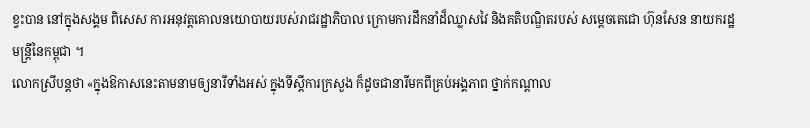ខ្វះបាន នៅក្នុងសង្គម ពិសេស ការអនុវត្ដគោលនយោបាយរបស់រាជរដ្ឋាភិបាល ក្រោមការដឹកនាំដ៏ឈ្លាសវៃ និងគតិបណ្ឌិតរបស់ សម្ដេចតេជោ ហ៊ុនសែន នាយករដ្ឋមន្ដ្រីនៃកម្ពុជា ។
លោកស្រីបន្ដថា «ក្នុងឱកាសនេះតាមនាមឲ្យនារីទាំងអស់ ក្នុងទីស្ដីការក្រសួង ក៏ដូចជានារីមកពីគ្រប់អង្គភាព ថ្នាក់កណ្ដាល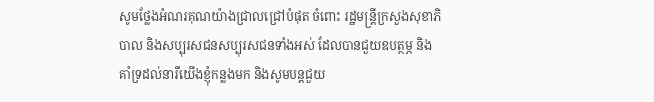សូមថ្លែងអំណរគុណយ៉ាងជ្រាលជ្រៅបំផុត ចំពោះ រដ្ឋមន្ដ្រីក្រសួងសុខាភិបាល និងសប្បុរសជនសប្បុរសជនទាំងអស់ ដែលបានជួយឧបត្ថម្ភ និងគាំទ្រដល់នារីយើងខ្ញុំកន្លងមក និងសូមបន្ដជួយ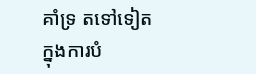គាំទ្រ តទៅទៀត ក្នុងការបំ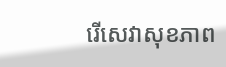រើសេវាសុខភាព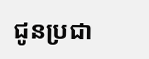ជូនប្រជា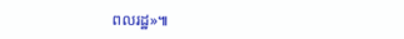ពលរដ្ឋ»៕